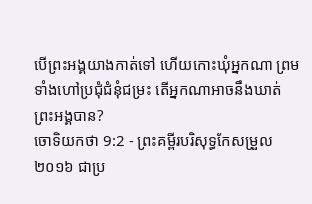បើព្រះអង្គយាងកាត់ទៅ ហើយកោះឃុំអ្នកណា ព្រមទាំងហៅប្រជុំជំនុំជម្រះ តើអ្នកណាអាចនឹងឃាត់ព្រះអង្គបាន?
ចោទិយកថា 9:2 - ព្រះគម្ពីរបរិសុទ្ធកែសម្រួល ២០១៦ ជាប្រ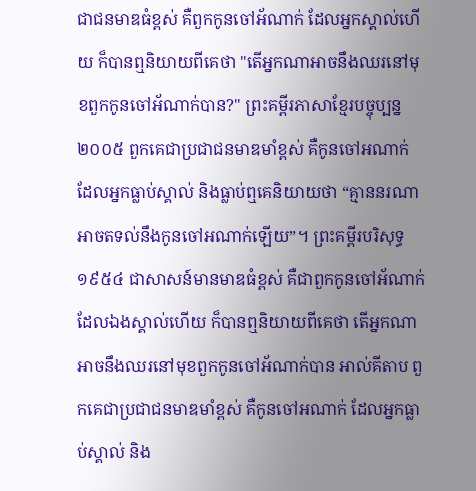ជាជនមាឌធំខ្ពស់ គឺពួកកូនចៅអ័ណាក់ ដែលអ្នកស្គាល់ហើយ ក៏បានឮនិយាយពីគេថា "តើអ្នកណាអាចនឹងឈរនៅមុខពួកកូនចៅអ័ណាក់បាន?" ព្រះគម្ពីរភាសាខ្មែរបច្ចុប្បន្ន ២០០៥ ពួកគេជាប្រជាជនមាឌមាំខ្ពស់ គឺកូនចៅអណាក់ ដែលអ្នកធ្លាប់ស្គាល់ និងធ្លាប់ឮគេនិយាយថា “គ្មាននរណាអាចតទល់នឹងកូនចៅអណាក់ឡើយ”។ ព្រះគម្ពីរបរិសុទ្ធ ១៩៥៤ ជាសាសន៍មានមាឌធំខ្ពស់ គឺជាពួកកូនចៅអ័ណាក់ ដែលឯងស្គាល់ហើយ ក៏បានឮនិយាយពីគេថា តើអ្នកណាអាចនឹងឈរនៅមុខពួកកូនចៅអ័ណាក់បាន អាល់គីតាប ពួកគេជាប្រជាជនមាឌមាំខ្ពស់ គឺកូនចៅអណាក់ ដែលអ្នកធ្លាប់ស្គាល់ និង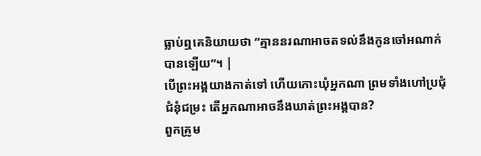ធ្លាប់ឮគេនិយាយថា “គ្មាននរណាអាចតទល់នឹងកូនចៅអណាក់បានឡើយ”។ |
បើព្រះអង្គយាងកាត់ទៅ ហើយកោះឃុំអ្នកណា ព្រមទាំងហៅប្រជុំជំនុំជម្រះ តើអ្នកណាអាចនឹងឃាត់ព្រះអង្គបាន?
ពួកគ្រូម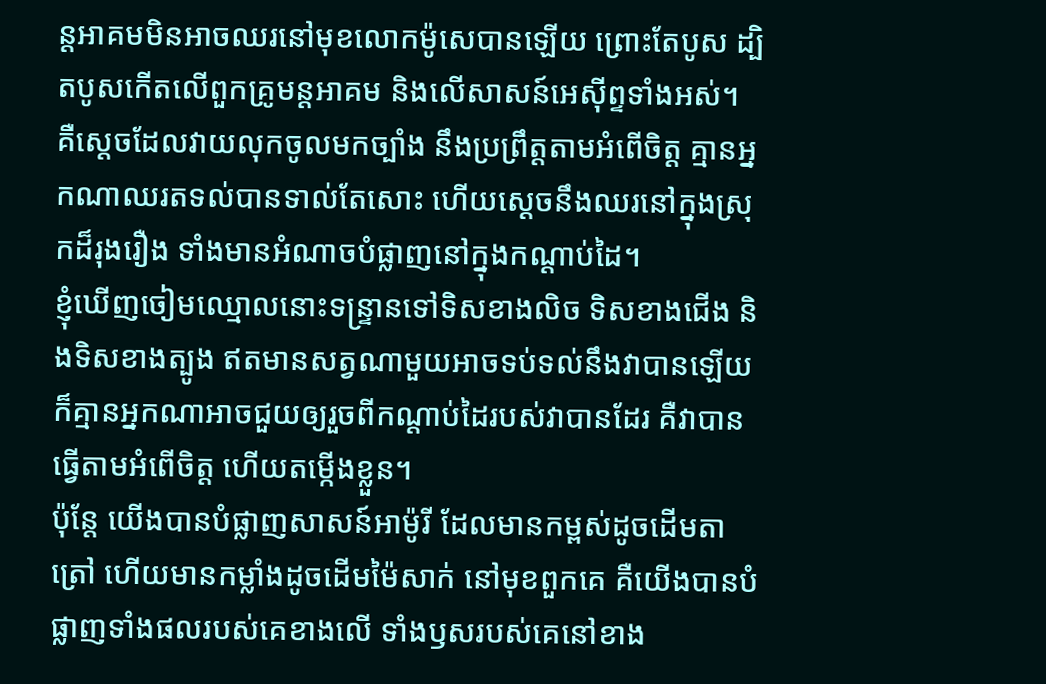ន្តអាគមមិនអាចឈរនៅមុខលោកម៉ូសេបានឡើយ ព្រោះតែបូស ដ្បិតបូសកើតលើពួកគ្រូមន្តអាគម និងលើសាសន៍អេស៊ីព្ទទាំងអស់។
គឺស្តេចដែលវាយលុកចូលមកច្បាំង នឹងប្រព្រឹត្តតាមអំពើចិត្ត គ្មានអ្នកណាឈរតទល់បានទាល់តែសោះ ហើយស្ដេចនឹងឈរនៅក្នុងស្រុកដ៏រុងរឿង ទាំងមានអំណាចបំផ្លាញនៅក្នុងកណ្ដាប់ដៃ។
ខ្ញុំឃើញចៀមឈ្មោលនោះទន្ទ្រានទៅទិសខាងលិច ទិសខាងជើង និងទិសខាងត្បូង ឥតមានសត្វណាមួយអាចទប់ទល់នឹងវាបានឡើយ ក៏គ្មានអ្នកណាអាចជួយឲ្យរួចពីកណ្ដាប់ដៃរបស់វាបានដែរ គឺវាបានធ្វើតាមអំពើចិត្ត ហើយតម្កើងខ្លួន។
ប៉ុន្តែ យើងបានបំផ្លាញសាសន៍អាម៉ូរី ដែលមានកម្ពស់ដូចដើមតាត្រៅ ហើយមានកម្លាំងដូចដើមម៉ៃសាក់ នៅមុខពួកគេ គឺយើងបានបំផ្លាញទាំងផលរបស់គេខាងលើ ទាំងឫសរបស់គេនៅខាង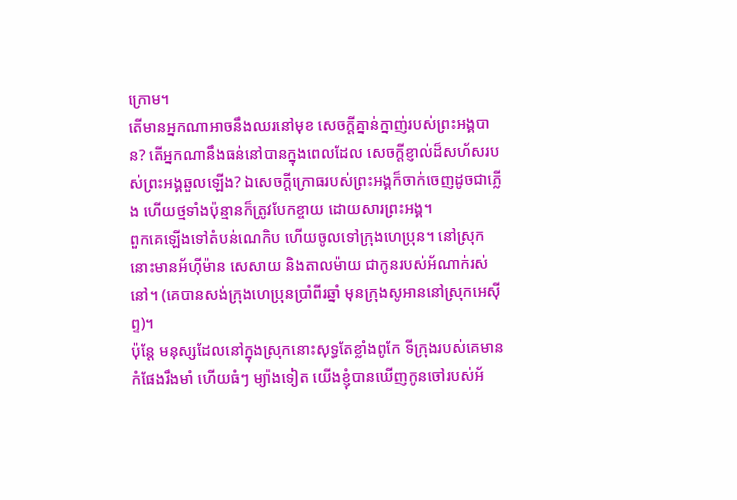ក្រោម។
តើមានអ្នកណាអាចនឹងឈរនៅមុខ សេចក្ដីគ្នាន់ក្នាញ់របស់ព្រះអង្គបាន? តើអ្នកណានឹងធន់នៅបានក្នុងពេលដែល សេចក្ដីខ្ញាល់ដ៏សហ័សរបស់ព្រះអង្គឆួលឡើង? ឯសេចក្ដីក្រោធរបស់ព្រះអង្គក៏ចាក់ចេញដូចជាភ្លើង ហើយថ្មទាំងប៉ុន្មានក៏ត្រូវបែកខ្ចាយ ដោយសារព្រះអង្គ។
ពួកគេឡើងទៅតំបន់ណេកិប ហើយចូលទៅក្រុងហេប្រុន។ នៅស្រុកនោះមានអ័ហ៊ីម៉ាន សេសាយ និងតាលម៉ាយ ជាកូនរបស់អ័ណាក់រស់នៅ។ (គេបានសង់ក្រុងហេប្រុនប្រាំពីរឆ្នាំ មុនក្រុងសូអាននៅស្រុកអេស៊ីព្ទ)។
ប៉ុន្តែ មនុស្សដែលនៅក្នុងស្រុកនោះសុទ្ធតែខ្លាំងពូកែ ទីក្រុងរបស់គេមានកំផែងរឹងមាំ ហើយធំៗ ម្យ៉ាងទៀត យើងខ្ញុំបានឃើញកូនចៅរបស់អ័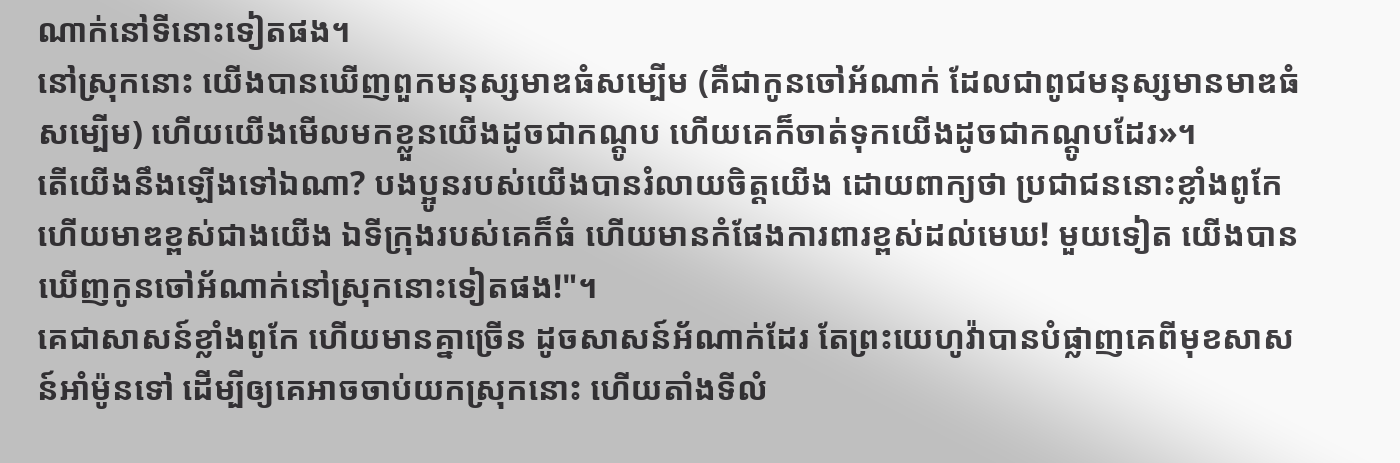ណាក់នៅទីនោះទៀតផង។
នៅស្រុកនោះ យើងបានឃើញពួកមនុស្សមាឌធំសម្បើម (គឺជាកូនចៅអ័ណាក់ ដែលជាពូជមនុស្សមានមាឌធំសម្បើម) ហើយយើងមើលមកខ្លួនយើងដូចជាកណ្តូប ហើយគេក៏ចាត់ទុកយើងដូចជាកណ្ដូបដែរ»។
តើយើងនឹងឡើងទៅឯណា? បងប្អូនរបស់យើងបានរំលាយចិត្តយើង ដោយពាក្យថា ប្រជាជននោះខ្លាំងពូកែ ហើយមាឌខ្ពស់ជាងយើង ឯទីក្រុងរបស់គេក៏ធំ ហើយមានកំផែងការពារខ្ពស់ដល់មេឃ! មួយទៀត យើងបានឃើញកូនចៅអ័ណាក់នៅស្រុកនោះទៀតផង!"។
គេជាសាសន៍ខ្លាំងពូកែ ហើយមានគ្នាច្រើន ដូចសាសន៍អ័ណាក់ដែរ តែព្រះយេហូវ៉ាបានបំផ្លាញគេពីមុខសាសន៍អាំម៉ូនទៅ ដើម្បីឲ្យគេអាចចាប់យកស្រុកនោះ ហើយតាំងទីលំ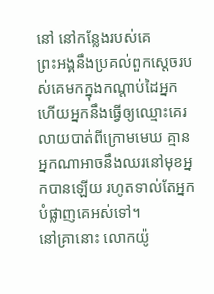នៅ នៅកន្លែងរបស់គេ
ព្រះអង្គនឹងប្រគល់ពួកស្តេចរបស់គេមកក្នុងកណ្ដាប់ដៃអ្នក ហើយអ្នកនឹងធ្វើឲ្យឈ្មោះគេរលាយបាត់ពីក្រោមមេឃ គ្មានអ្នកណាអាចនឹងឈរនៅមុខអ្នកបានឡើយ រហូតទាល់តែអ្នកបំផ្លាញគេអស់ទៅ។
នៅគ្រានោះ លោកយ៉ូ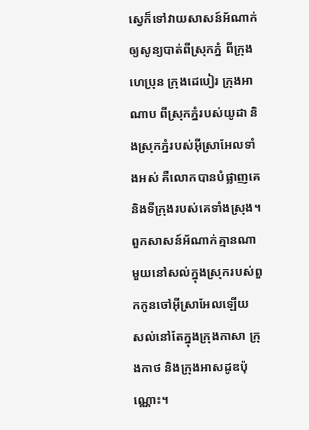ស្វេក៏ទៅវាយសាសន៍អ័ណាក់ ឲ្យសូន្យបាត់ពីស្រុកភ្នំ ពីក្រុងហេប្រុន ក្រុងដេបៀរ ក្រុងអាណាប ពីស្រុកភ្នំរបស់យូដា និងស្រុកភ្នំរបស់អ៊ីស្រាអែលទាំងអស់ គឺលោកបានបំផ្លាញគេ និងទីក្រុងរបស់គេទាំងស្រុង។
ពួកសាសន៍អ័ណាក់គ្មានណាមួយនៅសល់ក្នុងស្រុករបស់ពួកកូនចៅអ៊ីស្រាអែលឡើយ សល់នៅតែក្នុងក្រុងកាសា ក្រុងកាថ និងក្រុងអាសដូឌប៉ុណ្ណោះ។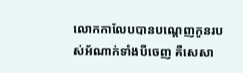លោកកាលែបបានបណ្តេញកូនរបស់អ័ណាក់ទាំងបីចេញ គឺសេសា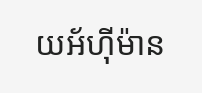យអ័ហ៊ីម៉ាន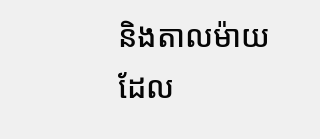និងតាលម៉ាយ ដែល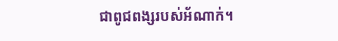ជាពូជពង្សរបស់អ័ណាក់។